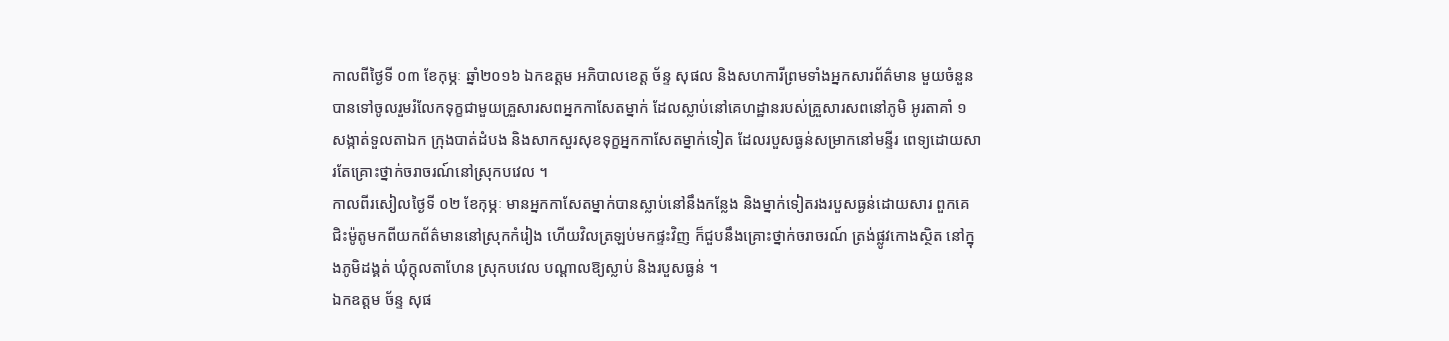កាលពីថ្ងៃទី ០៣ ខែកុម្ភៈ ឆ្នាំ២០១៦ ឯកឧត្តម អភិបាលខេត្ត ច័ន្ទ សុផល និងសហការីព្រមទាំងអ្នកសារព័ត៌មាន មួយចំនួនបានទៅចូលរួមរំលែកទុក្ខជាមួយគ្រួសារសពអ្នកកាសែតម្នាក់ ដែលស្លាប់នៅគេហដ្ឋានរបស់គ្រួសារសពនៅភូមិ អូរតាគាំ ១ សង្កាត់ទួលតាឯក ក្រុងបាត់ដំបង និងសាកសួរសុខទុក្ខអ្នកកាសែតម្នាក់ទៀត ដែលរបួសធ្ងន់សម្រាកនៅមន្ទីរ ពេទ្យដោយសារតែគ្រោះថ្នាក់ចរាចរណ៍នៅស្រុកបវេល ។
កាលពីរសៀលថ្ងៃទី ០២ ខែកុម្ភៈ មានអ្នកកាសែតម្នាក់បានស្លាប់នៅនឹងកន្លែង និងម្នាក់ទៀតរងរបួសធ្ងន់ដោយសារ ពួកគេជិះម៉ូតូមកពីយកព័ត៌មាននៅស្រុកកំរៀង ហើយវិលត្រឡប់មកផ្ទះវិញ ក៏ជួបនឹងគ្រោះថ្នាក់ចរាចរណ៍ ត្រង់ផ្លូវកោងស្ថិត នៅក្នុងភូមិដង្គត់ ឃុំក្តុលតាហែន ស្រុកបវេល បណ្តាលឱ្យស្លាប់ និងរបួសធ្ងន់ ។
ឯកឧត្តម ច័ន្ទ សុផ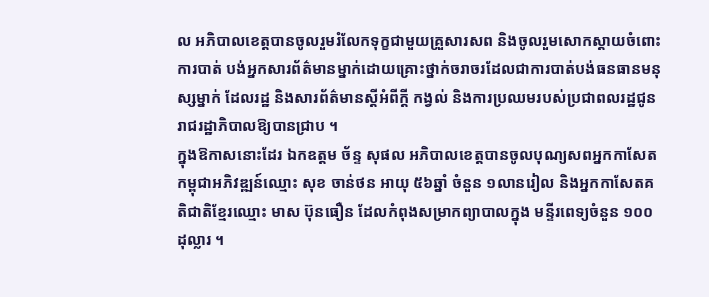ល អភិបាលខេត្តបានចូលរួមរំលែកទុក្ខជាមួយគ្រួសារសព និងចូលរួមសោកស្តាយចំពោះការបាត់ បង់អ្នកសារព័ត៌មានម្នាក់ដោយគ្រោះថ្នាក់ចរាចរដែលជាការបាត់បង់ធនធានមនុស្សម្នាក់ ដែលរដ្ឋ និងសារព័ត៌មានស្តីអំពីក្តី កង្វល់ និងការប្រឈមរបស់ប្រជាពលរដ្ឋជូនរាជរដ្ឋាភិបាលឱ្យបានជ្រាប ។
ក្នុងឱកាសនោះដែរ ឯកឧត្តម ច័ន្ទ សុផល អភិបាលខេត្តបានចូលបុណ្យសពអ្នកកាសែតកម្ពុជាអភិវឌ្ឍន៍ឈ្មោះ សុខ ចាន់ថន អាយុ ៥៦ឆ្នាំ ចំនួន ១លានរៀល និងអ្នកកាសែតគតិជាតិខ្មែរឈ្មោះ មាស ប៊ុនធឿន ដែលកំពុងសម្រាកព្យាបាលក្នុង មន្ទីរពេទ្យចំនួន ១០០ដុល្លារ ។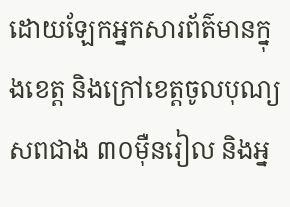ដោយឡែកអ្នកសារព័ត៌មានក្នុងខេត្ត និងក្រៅខេត្តចូលបុណ្យសពជាង ៣០ម៉ឺនរៀល និងអ្ន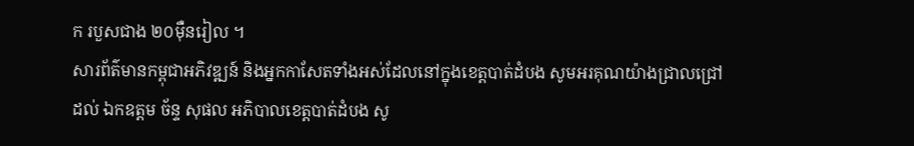ក របួសជាង ២០ម៉ឺនរៀល ។
សារព័ត៌មានកម្ពុជាអភិវឌ្ឍន៍ និងអ្នកកាសែតទាំងអស់ដែលនៅក្នុងខេត្តបាត់ដំបង សូមអរគុណយ៉ាងជ្រាលជ្រៅ ដល់ ឯកឧត្តម ច័ន្ទ សុផល អភិបាលខេត្តបាត់ដំបង សូ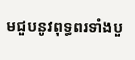មជួបនូវពុទ្ធពរទាំងបួ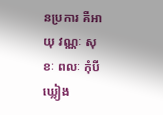នប្រការ គឺអាយុ វណ្ណៈ សុខៈ ពលៈ កុំបីឃ្លៀង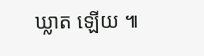ឃ្លាត ឡើយ ៕